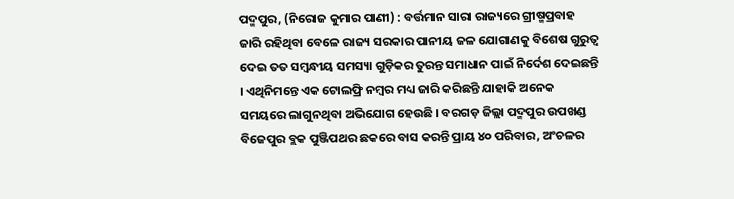ପଦ୍ମପୁର, (ନିରୋଜ କୁମାର ପାଣୀ) : ବର୍ତ୍ତମାନ ସାରା ରାଜ୍ୟରେ ଗ୍ରୀଷ୍ମପ୍ରବାହ ଜାରି ରହିଥିବା ବେଳେ ରାଜ୍ୟ ସରକାର ପାନୀୟ ଜଳ ଯୋଗାଣକୁ ବିଶେଷ ଗୁରୁତ୍ୱ ଦେଇ ତତ ସମ୍ବନ୍ଧୀୟ ସମସ୍ୟା ଗୁଡ଼ିକର ତୁରନ୍ତ ସମାଧାନ ପାଇଁ ନିର୍ଦେଶ ଦେଇଛନ୍ତି । ଏଥିନିମନ୍ତେ ଏକ ଟୋଲଫ୍ରି ନମ୍ବର ମଧ୍ୟ ଜାରି କରିଛନ୍ତି ଯାହାକି ଅନେକ ସମୟରେ ଲାଗୁନଥିବା ଅଭିଯୋଗ ହେଉଛି । ବରଗଡ଼ ଜିଲ୍ଲା ପଦ୍ମପୁର ଉପଖଣ୍ଡ ବିଜେପୁର ବ୍ଲକ ପୁଞ୍ଜିପଥର ଛକରେ ବାସ କରନ୍ତି ପ୍ରାୟ ୪୦ ପରିବାର, ଅଂଚଳର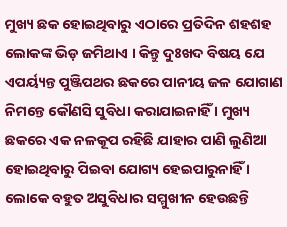ମୁଖ୍ୟ ଛକ ହୋଇଥିବାରୁ ଏଠାରେ ପ୍ରତିଦିନ ଶହଶହ ଲୋକଙ୍କ ଭିଡ଼ ଜମିଥାଏ । କିନ୍ତୁ ଦୁଃଖଦ ବିଷୟ ଯେ ଏପର୍ୟ୍ୟନ୍ତ ପୁଞ୍ଜିପଥର ଛକରେ ପାନୀୟ ଜଳ ଯୋଗାଣ ନିମନ୍ତେ କୌଣସି ସୁବିଧା କରାଯାଇନାହିଁ । ମୁଖ୍ୟ ଛକରେ ଏକ ନଳକୂପ ରହିଛି ଯାହାର ପାଣି ଲୁଣିଆ ହୋଇଥିବାରୁ ପିଇବା ଯୋଗ୍ୟ ହେଇପାରୁନାହିଁ । ଲୋକେ ବହୁତ ଅସୁବିଧାର ସମ୍ମୁଖୀନ ହେଉଛନ୍ତି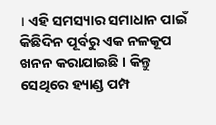। ଏହି ସମସ୍ୟାର ସମାଧାନ ପାଇଁ କିଛିଦିନ ପୂର୍ବରୁ ଏକ ନଳକୂପ ଖନନ କରାଯାଇଛି । କିନ୍ତୁ ସେଥିରେ ହ୍ୟାଣ୍ଡ ପମ୍ପ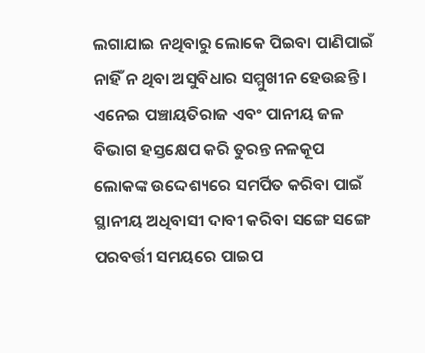ଲଗାଯାଇ ନଥିବାରୁ ଲୋକେ ପିଇବା ପାଣିପାଇଁ ନାହିଁ ନ ଥିବା ଅସୁବିଧାର ସମ୍ମୁଖୀନ ହେଉଛନ୍ତି । ଏନେଇ ପଞ୍ଚାୟତିରାଜ ଏବଂ ପାନୀୟ ଜଳ ବିଭାଗ ହସ୍ତକ୍ଷେପ କରି ତୁରନ୍ତ ନଳକୂପ ଲୋକଙ୍କ ଉଦ୍ଦେଶ୍ୟରେ ସମର୍ପିତ କରିବା ପାଇଁ ସ୍ଥାନୀୟ ଅଧିବାସୀ ଦାବୀ କରିବା ସଙ୍ଗେ ସଙ୍ଗେ ପରବର୍ତ୍ତୀ ସମୟରେ ପାଇପ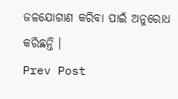ଜଳଯୋଗାଣ କରିବା ପାଇଁ ଅନୁରୋଧ କରିଛନ୍ତି ।
Prev Post